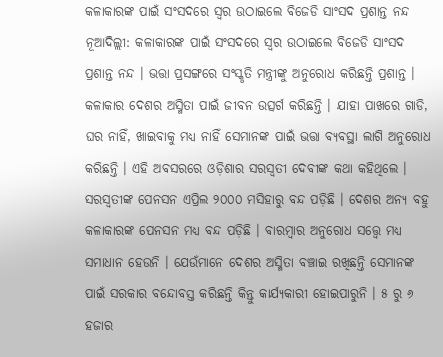କଳାକାରଙ୍କ ପାଇଁ ସଂସଦରେ ସ୍ୱର ଉଠାଇଲେ ବିଜେଡି ସାଂସଦ ପ୍ରଶାନ୍ତ ନନ୍ଦ
ନୂଆଦିଲ୍ଲୀ: କଳାକାରଙ୍କ ପାଇଁ ସଂସଦରେ ସ୍ୱର ଉଠାଇଲେ ବିଜେଡି ସାଂସଦ ପ୍ରଶାନ୍ତ ନନ୍ଦ । ଭତ୍ତା ପ୍ରସଙ୍ଗରେ ସଂସ୍କୃତି ମନ୍ତ୍ରୀଙ୍କୁ ଅନୁରୋଧ କରିଛନ୍ତି ପ୍ରଶାନ୍ତ । କଳାକାର ଦେଶର ଅସ୍ମିତା ପାଇଁ ଜୀବନ ଉତ୍ସର୍ଗ କରିଛନ୍ତି । ଯାହା ପାଖରେ ଗାଡି, ଘର ନାହିଁ, ଖାଇବାକୁ ମଧ୍ୟ ନାହିଁ ସେମାନଙ୍କ ପାଇଁ ଭତ୍ତା ବ୍ୟବସ୍ଥା ଲାଗି ଅନୁରୋଧ କରିଛନ୍ତି । ଏହି ଅବସରରେ ଓଡ଼ିଶାର ସରସ୍ଵତୀ ଦେବୀଙ୍କ କଥା କହିଥିଲେ ।
ସରସ୍ବତୀଙ୍କ ପେନସନ ଏପ୍ରିଲ ୨୦୦୦ ମସିହାରୁ ବନ୍ଦ ପଡ଼ିଛି । ଦେଶର ଅନ୍ୟ ବହୁ କଳାକାରଙ୍କ ପେନସନ ମଧ୍ୟ ବନ୍ଦ ପଡ଼ିଛି । ବାରମ୍ବାର ଅନୁରୋଧ ସତ୍ତ୍ୱେ ମଧ୍ୟ ସମାଧାନ ହେଉନି । ଯେଉଁମାନେ ଦେଶର ଅସ୍ମିତା ବଞ୍ଚାଇ ରଖିଛନ୍ତି ସେମାନଙ୍କ ପାଇଁ ସରକାର ବନ୍ଦୋବସ୍ତ କରିଛନ୍ତି କିନ୍ତୁ କାର୍ଯ୍ୟକାରୀ ହୋଇପାରୁନି । ୫ ରୁ ୬ ହଜାର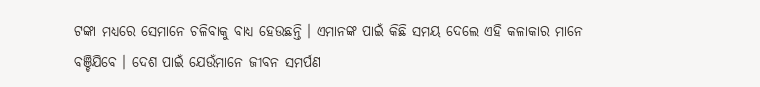ଟଙ୍କା ମଧ୍ୟରେ ସେମାନେ ଚଳିବାକୁ ବାଧ୍ୟ ହେଉଛନ୍ତି । ଏମାନଙ୍କ ପାଇଁ କିଛି ସମୟ ଦେଲେ ଏହି କଳାକାର ମାନେ ବଞ୍ଚିଯିବେ । ଦେଶ ପାଇଁ ଯେଉଁମାନେ ଜୀବନ ସମର୍ପଣ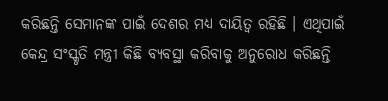କରିଛନ୍ତି ସେମାନଙ୍କ ପାଇଁ ଦେଶର ମଧ୍ୟ ଦାୟିତ୍ବ ରହିଛି । ଏଥିପାଇଁ କେନ୍ଦ୍ର ସଂସ୍କୃତି ମନ୍ତ୍ରୀ କିଛି ବ୍ୟବସ୍ଥା କରିବାକୁ ଅନୁରୋଧ କରିଛନ୍ତି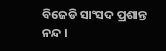ବିଜେଡି ସାଂସଦ ପ୍ରଶାନ୍ତ ନନ୍ଦ ।